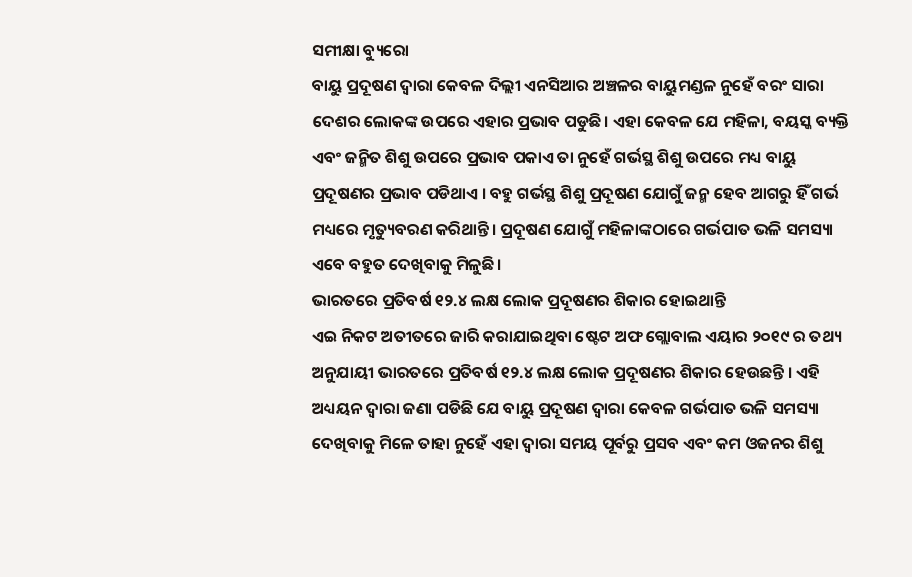ସମୀକ୍ଷା ବ୍ୟୁରୋ
ବାୟୁ ପ୍ରଦୂଷଣ ଦ୍ଵାରା କେବଳ ଦିଲ୍ଲୀ ଏନସିଆର ଅଞ୍ଚଳର ବାୟୁମଣ୍ଡଳ ନୁହେଁ ବରଂ ସାରା ଦେଶର ଲୋକଙ୍କ ଉପରେ ଏହାର ପ୍ରଭାବ ପଡୁଛି। ଏହା କେବଳ ଯେ ମହିଳା, ବୟସ୍କ ବ୍ୟକ୍ତି ଏବଂ ଜନ୍ମିତ ଶିଶୁ ଉପରେ ପ୍ରଭାବ ପକାଏ ତା ନୁହେଁ ଗର୍ଭସ୍ଥ ଶିଶୁ ଉପରେ ମଧ୍ୟ ବାୟୁ ପ୍ରଦୂଷଣର ପ୍ରଭାବ ପଡିଥାଏ । ବହୁ ଗର୍ଭସ୍ଥ ଶିଶୁ ପ୍ରଦୂଷଣ ଯୋଗୁଁ ଜନ୍ମ ହେବ ଆଗରୁ ହିଁ ଗର୍ଭ ମଧ୍ୟରେ ମୃତ୍ୟୁବରଣ କରିଥାନ୍ତି। ପ୍ରଦୂଷଣ ଯୋଗୁଁ ମହିଳାଙ୍କଠାରେ ଗର୍ଭପାତ ଭଳି ସମସ୍ୟା ଏବେ ବହୁତ ଦେଖିବାକୁ ମିଳୁଛି।
ଭାରତରେ ପ୍ରତିବର୍ଷ ୧୨.୪ ଲକ୍ଷ ଲୋକ ପ୍ରଦୂଷଣର ଶିକାର ହୋଇଥାନ୍ତି
ଏଇ ନିକଟ ଅତୀତରେ ଜାରି କରାଯାଇଥିବା ଷ୍ଟେଟ ଅଫ ଗ୍ଲୋବାଲ ଏୟାର ୨୦୧୯ ର ତଥ୍ୟ ଅନୁଯାୟୀ ଭାରତରେ ପ୍ରତିବର୍ଷ ୧୨.୪ ଲକ୍ଷ ଲୋକ ପ୍ରଦୂଷଣର ଶିକାର ହେଉଛନ୍ତି । ଏହି ଅଧ୍ୟୟନ ଦ୍ଵାରା ଜଣା ପଡିଛି ଯେ ବାୟୁ ପ୍ରଦୂଷଣ ଦ୍ଵାରା କେବଳ ଗର୍ଭପାତ ଭଳି ସମସ୍ୟା ଦେଖିବାକୁ ମିଳେ ତାହା ନୁହେଁ ଏହା ଦ୍ଵାରା ସମୟ ପୂର୍ବରୁ ପ୍ରସବ ଏବଂ କମ ଓଜନର ଶିଶୁ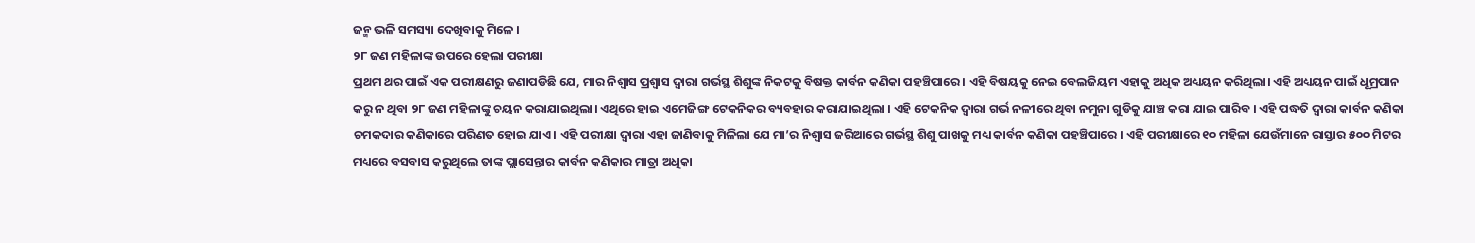ଜନ୍ମ ଭଳି ସମସ୍ୟା ଦେଖିବାକୁ ମିଳେ ।
୨୮ ଜଣ ମହିଳାଙ୍କ ଉପରେ ହେଲା ପରୀକ୍ଷା
ପ୍ରଥମ ଥର ପାଇଁ ଏକ ପରୀକ୍ଷଣରୁ ଜଣାପଡିଛି ଯେ, ମାର ନିଶ୍ଵାସ ପ୍ରଶ୍ଵାସ ଦ୍ଵାରା ଗର୍ଭସ୍ଥ ଶିଶୁଙ୍କ ନିକଟକୁ ବିଷକ୍ତ କାର୍ବନ କଣିକା ପହଞ୍ଚିପାରେ। ଏହି ବିଷୟକୁ ନେଇ ବେଲଜିୟମ ଏହାକୁ ଅଧିକ ଅଧ୍ୟୟନ କରିଥିଲା। ଏହି ଅଧ୍ୟୟନ ପାଇଁ ଧୂମ୍ରପାନ କରୁ ନ ଥିବା ୨୮ ଜଣ ମହିଳାଙ୍କୁ ଚୟନ କରାଯାଇଥିଲା। ଏଥିରେ ହାଇ ଏମେଜିଙ୍ଗ ଟେକନିକର ବ୍ୟବହାର କରାଯାଇଥିଲା । ଏହି ଟେକନିକ ଦ୍ଵାରା ଗର୍ଭ ନଳୀରେ ଥିବା ନମୁନା ଗୁଡିକୁ ଯାଞ୍ଚ କରା ଯାଇ ପାରିବ । ଏହି ପଦ୍ଧତି ଦ୍ଵାରା କାର୍ବନ କଣିକା ଚମକଦାର କଣିକାରେ ପରିଣତ ହୋଇ ଯାଏ। ଏହି ପରୀକ୍ଷା ଦ୍ଵାରା ଏହା ଜାଣିବାକୁ ମିଳିଲା ଯେ ମା’ର ନିଶ୍ଵାସ ଜରିଆରେ ଗର୍ଭସ୍ଥ ଶିଶୁ ପାଖକୁ ମଧ୍ୟ କାର୍ବନ କଣିକା ପହଞ୍ଚିପାରେ । ଏହି ପରୀକ୍ଷାରେ ୧୦ ମହିଳା ଯେଉଁମାନେ ରାସ୍ତାର ୫୦୦ ମିଟର ମଧ୍ୟରେ ବସବାସ କରୁଥିଲେ ତାଙ୍କ ପ୍ଲାସେନ୍ତାର କାର୍ବନ କଣିକାର ମାତ୍ରା ଅଧିକା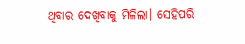ଥିବାର ଦେଖିବାକୁ ମିଳିଲା। ସେହିପରି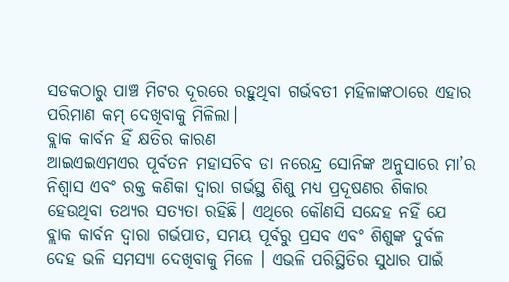ସଡକଠାରୁ ପାଞ୍ଚ ମିଟର ଦୂରରେ ରହୁଥିବା ଗର୍ଭବତୀ ମହିଳାଙ୍କଠାରେ ଏହାର ପରିମାଣ କମ୍ ଦେଖିବାକୁ ମିଳିଲା।
ବ୍ଲାକ କାର୍ବନ ହିଁ କ୍ଷତିର କାରଣ
ଆଇଏଇଏମଏର ପୂର୍ବତନ ମହାସଚିବ ଡା ନରେନ୍ଦ୍ର ସୋନିଙ୍କ ଅନୁସାରେ ମା’ର ନିଶ୍ଵାସ ଏବଂ ରକ୍ତ କଣିକା ଦ୍ଵାରା ଗର୍ଭସ୍ଥ ଶିଶୁ ମଧ୍ୟ ପ୍ରଦୂଷଣର ଶିକାର ହେଉଥିବା ତଥ୍ୟର ସତ୍ୟତା ରହିଛି। ଏଥିରେ କୌଣସି ସନ୍ଦେହ ନହିଁ ଯେ ବ୍ଲାକ କାର୍ବନ ଦ୍ଵାରା ଗର୍ଭପାତ, ସମୟ ପୂର୍ବରୁ ପ୍ରସବ ଏବଂ ଶିଶୁଙ୍କ ଦୁର୍ବଳ ଦେହ ଭଳି ସମସ୍ୟା ଦେଖିବାକୁ ମିଳେ । ଏଭଳି ପରିସ୍ଥିତିର ସୁଧାର ପାଇଁ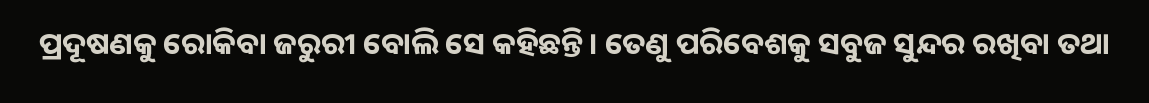ପ୍ରଦୂଷଣକୁ ରୋକିବା ଜରୁରୀ ବୋଲି ସେ କହିଛନ୍ତି। ତେଣୁ ପରିବେଶକୁ ସବୁଜ ସୁନ୍ଦର ରଖିବା ତଥା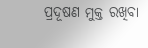ପ୍ରଦୂଷଣ ମୁକ୍ତ ରଖିବା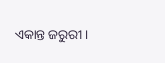ଏକାନ୍ତ ଜରୁରୀ ।